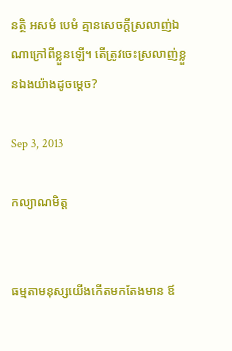នត្ថិ អសមំ បេមំ គ្មានសេចក្តីស្រលាញ់ឯណាក្រៅពីខ្លួនឡើ។ តើត្រូវចេះស្រលាញ់ខ្លួនឯងយ៉ាងដូចម្តេច?

Sep 3, 2013

កល្យាណមិត្ត


ធម្មតាមនុស្សយើងកើតមកតែងមាន ឪ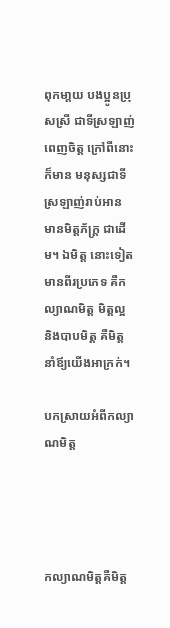ពុកមា្តយ បងប្អូនប្រុសស្រី ជាទីស្រឡាញ់ ពេញចិត្ត ក្រៅពីនោះក៏មាន មនុស្សជាទីស្រឡាញ់រាប់អាន មានមិត្តភ័ក្រ្ត ជាដើម។ ឯមិត្ត នោះទៀតមានពីរប្រភេទ គឺកល្យាណមិត្ត មិត្តល្អ និងបាបមិត្ត គឺមិត្តនាំឪ្យយើងអាក្រក់។

បកស្រាយអំពីកល្យាណមិត្ត




កល្យាណមិត្តគឺមិត្ត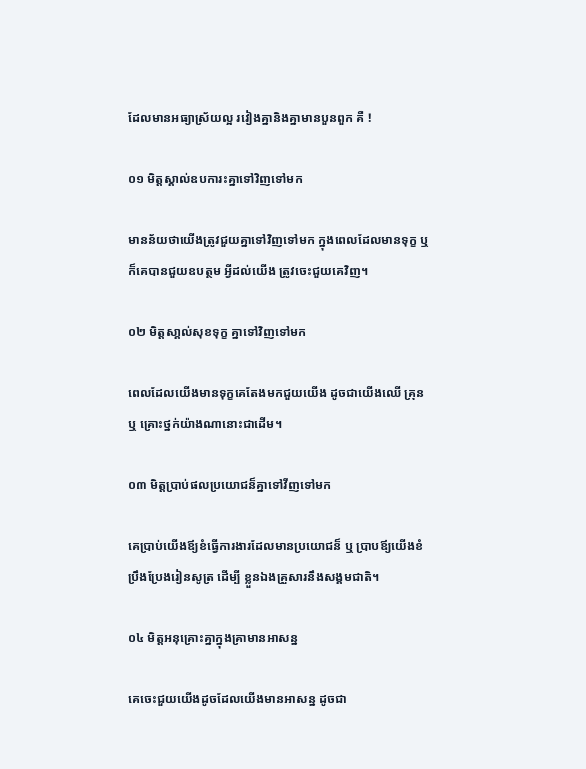ដែលមានអធ្យាស្រ័យល្អ រវៀងគ្នានិងគ្នាមានបួនពួក គឺ !

០១ មិត្តស្គាល់ឧបការះគ្នាទៅវិញទៅមក

មានន័យថាយើងត្រូវជួយគ្នាទៅវិញទៅមក ក្នុងពេលដែលមានទុក្ខ ឬ ក៏គេបានជួយឧបត្ថម អ្វីដល់យើង ត្រូវចេះជួយគេវិញ។

០២ មិត្តសា្គល់សុខទុក្ខ គ្នាទៅវិញទៅមក

ពេលដែលយើងមានទុក្ខគេតែងមកជួយយើង ដូចជាយើងឈើ គ្រុន ឬ គ្រោះថ្នក់យ៉ាងណានោះជាដើម។

០៣ មិត្តបា្រប់ផលប្រយោជន៏គ្នាទៅវីញទៅមក

គេបា្រប់យើងឪ្យខំធើ្វការងារដែលមានប្រយោជន៏ ឬ បា្របឪ្យយើងខំប្រឹងប្រែងរៀនសូត្រ ដើម្បី ខ្លួនឯងគ្រួសារនឹងសង្គមជាតិ។

០៤ មិត្តអនុគ្រោះគ្នាក្នុងគ្រាមានអាសន្ន

គេចេះជួយយើងដូចដែលយើងមានអាសន្ន ដូចជា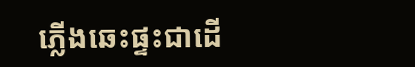ភើ្លងឆេះផ្ទះជាដើ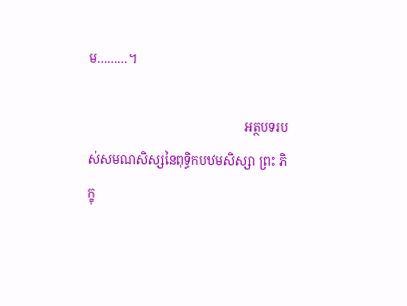ម………។

                                                  អត្ថបទរបស់សមណសិស្សនៃពុទ្ធិកបឋមសិស្សា ព្រះ ភិក្ខុ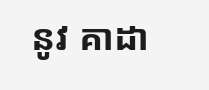នូវ គាដា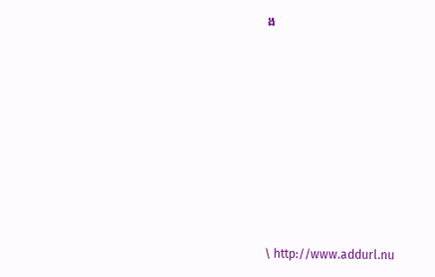ង








\ http://www.addurl.nu